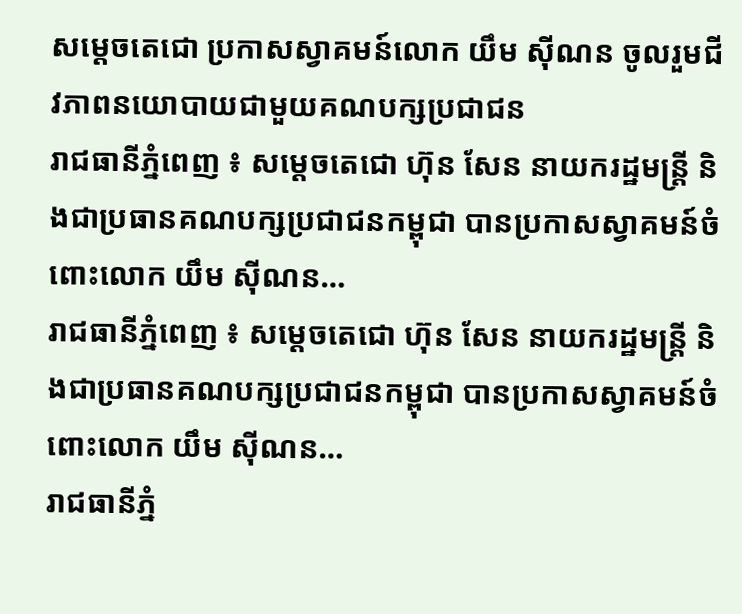សម្តេចតេជោ ប្រកាសស្វាគមន៍លោក យឹម ស៊ីណន ចូលរួមជីវភាពនយោបាយជាមួយគណបក្សប្រជាជន
រាជធានីភ្នំពេញ ៖ សម្តេចតេជោ ហ៊ុន សែន នាយករដ្ឋមន្ត្រី និងជាប្រធានគណបក្សប្រជាជនកម្ពុជា បានប្រកាសស្វាគមន៍ចំពោះលោក យឹម ស៊ីណន…
រាជធានីភ្នំពេញ ៖ សម្តេចតេជោ ហ៊ុន សែន នាយករដ្ឋមន្ត្រី និងជាប្រធានគណបក្សប្រជាជនកម្ពុជា បានប្រកាសស្វាគមន៍ចំពោះលោក យឹម ស៊ីណន…
រាជធានីភ្នំ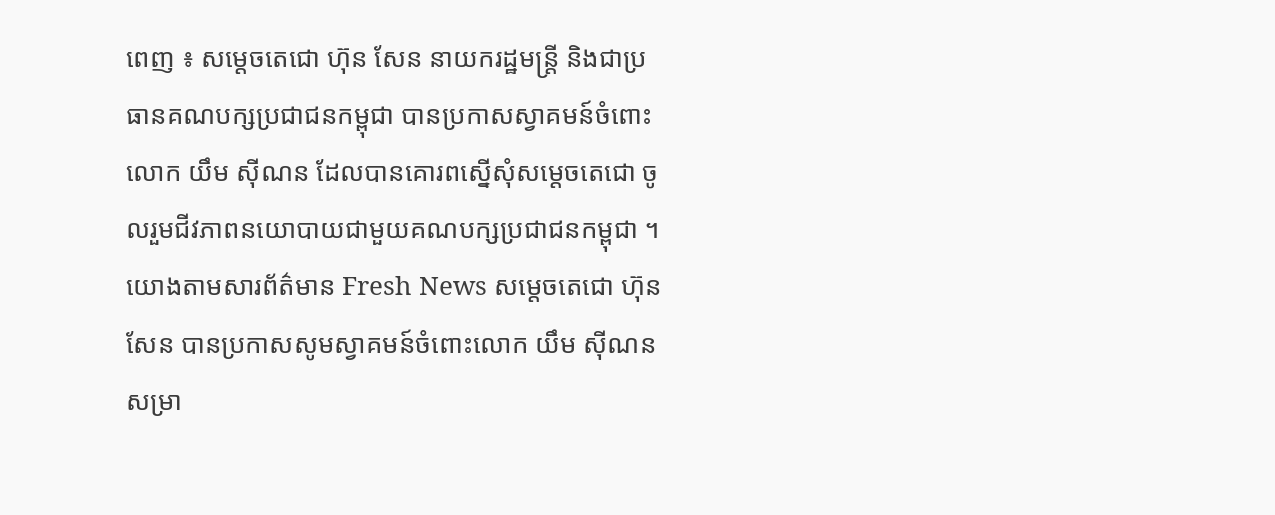ពេញ ៖ សម្តេចតេជោ ហ៊ុន សែន នាយករដ្ឋមន្ត្រី និងជាប្រធានគណបក្សប្រជាជនកម្ពុជា បានប្រកាសស្វាគមន៍ចំពោះលោក យឹម ស៊ីណន ដែលបានគោរពស្នើសុំសម្តេចតេជោ ចូលរួមជីវភាពនយោបាយជាមួយគណបក្សប្រជាជនកម្ពុជា ។
យោងតាមសារព័ត៌មាន Fresh News សម្តេចតេជោ ហ៊ុន សែន បានប្រកាសសូមស្វាគមន៍ចំពោះលោក យឹម ស៊ីណន សម្រា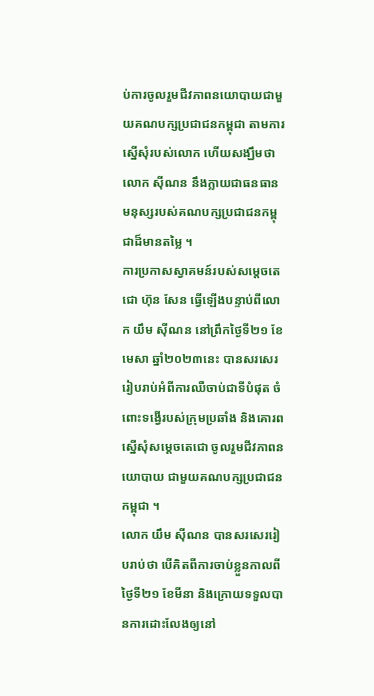ប់ការចូលរួមជីវភាពនយោបាយជាមួយគណបក្សប្រជាជនកម្ពុជា តាមការស្នើសុំរបស់លោក ហើយសង្ឃឹមថា លោក ស៊ីណន នឹងក្លាយជាធនធានមនុស្សរបស់គណបក្សប្រជាជនកម្ពុជាដ៏មានតម្លៃ ។
ការប្រកាសស្វាគមន៍របស់សម្តេចតេជោ ហ៊ុន សែន ធ្វើឡើងបន្ទាប់ពីលោក យឹម ស៊ីណន នៅព្រឹកថ្ងៃទី២១ ខែមេសា ឆ្នាំ២០២៣នេះ បានសរសេររៀបរាប់អំពីការឈឺចាប់ជាទីបំផុត ចំពោះទង្វើរបស់ក្រុមប្រឆាំង និងគោរពស្នើសុំសម្តេចតេជោ ចូលរួមជីវភាពនយោបាយ ជាមួយគណបក្សប្រជាជនកម្ពុជា ។
លោក យឹម ស៊ីណន បានសរសេររៀបរាប់ថា បើគិតពីការចាប់ខ្លួនកាលពីថ្ងៃទី២១ ខែមីនា និងក្រោយទទួលបានការដោះលែងឲ្យនៅ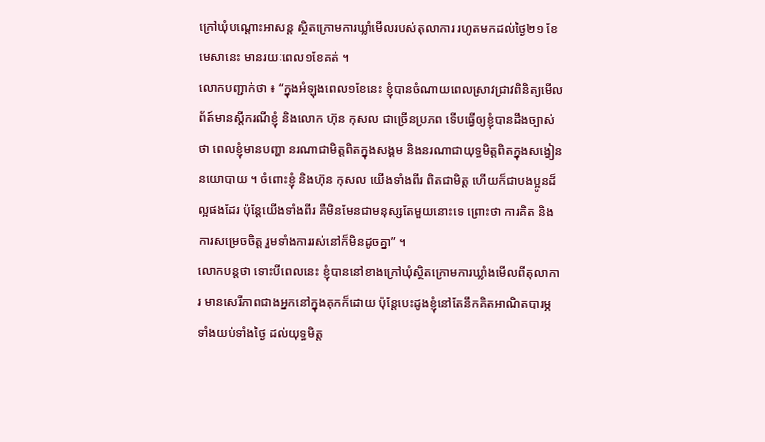ក្រៅឃុំបណ្តោះអាសន្ត ស្ថិតក្រោមការឃ្លាំមើលរបស់តុលាការ រហូតមកដល់ថ្ងៃ២១ ខែមេសានេះ មានរយៈពេល១ខែគត់ ។
លោកបញ្ជាក់ថា ៖ “ក្នុងអំឡុងពេល១ខែនេះ ខ្ញុំបានចំណាយពេលស្រាវជ្រាវពិនិត្យមើលព័ត៍មានស្តីករណីខ្ញុំ និងលោក ហ៊ុន កុសល ជាច្រើនប្រភព ទើបធ្វើឲ្យខ្ញុំបានដឹងច្បាស់ថា ពេលខ្ញុំមានបញ្ហា នរណាជាមិត្តពិតក្នុងសង្គម និងនរណាជាយុទ្ធមិត្តពិតក្នុងសង្វៀននយោបាយ ។ ចំពោះខ្ញុំ និងហ៊ុន កុសល យើងទាំងពីរ ពិតជាមិត្ត ហើយក៏ជាបងប្អូនដ៏ល្អផងដែរ ប៉ុន្តែយើងទាំងពីរ គឺមិនមែនជាមនុស្សតែមួយនោះទេ ព្រោះថា ការគិត និងការសម្រេចចិត្ត រួមទាំងការរស់នៅក៏មិនដូចគ្នា” ។
លោកបន្តថា ទោះបីពេលនេះ ខ្ញុំបាននៅខាងក្រៅឃុំស្ថិតក្រោមការឃ្លាំងមើលពីតុលាការ មានសេរីភាពជាងអ្នកនៅក្នុងគុកក៏ដោយ ប៉ុន្តែបេះដូងខ្ញុំនៅតែនឹកគិតអាណិតបារម្ភ ទាំងយប់ទាំងថ្ងៃ ដល់យុទ្ធមិត្ត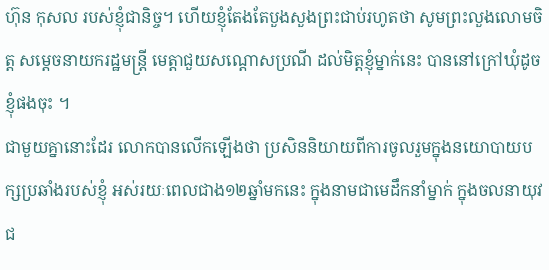ហ៊ុន កុសល របស់ខ្ញុំជានិច្ច។ ហើយខ្ញុំតែងតែបួងសួងព្រះជាប់រហូតថា សូមព្រះលួងលោមចិត្ត សម្តេចនាយករដ្ឋមន្ត្រី មេត្តាជួយសណ្តោសប្រណី ដល់មិត្តខ្ញុំម្នាក់នេះ បាននៅក្រៅឃុំដូចខ្ញុំផងចុះ ។
ជាមួយគ្នានោះដែរ លោកបានលើកឡើងថា ប្រសិននិយាយពីការចូលរួមក្នុងនយោបាយបក្សប្រឆាំងរបស់ខ្ញុំ អស់រយៈពេលជាង១២ឆ្នាំមកនេះ ក្នុងនាមជាមេដឹកនាំម្នាក់ ក្នុងចលនាយុវជ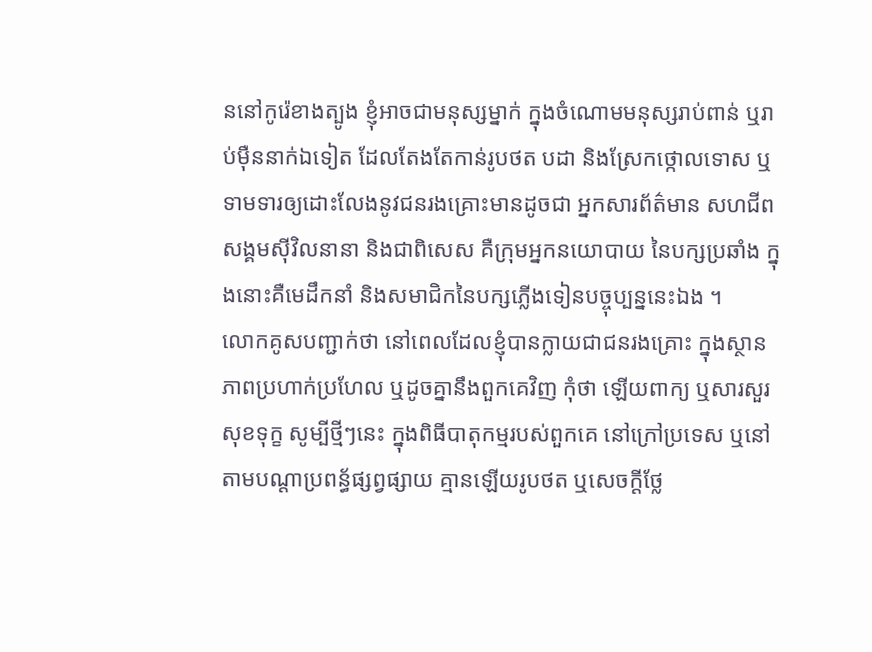ននៅកូរ៉េខាងត្បូង ខ្ញុំអាចជាមនុស្សម្នាក់ ក្នុងចំណោមមនុស្សរាប់ពាន់ ឬរាប់ម៉ឺននាក់ឯទៀត ដែលតែងតែកាន់រូបថត បដា និងស្រែកថ្កោលទោស ឬទាមទារឲ្យដោះលែងនូវជនរងគ្រោះមានដូចជា អ្នកសារព័ត៌មាន សហជីព សង្គមស៊ីវិលនានា និងជាពិសេស គឺក្រុមអ្នកនយោបាយ នៃបក្សប្រឆាំង ក្នុងនោះគឺមេដឹកនាំ និងសមាជិកនៃបក្សភ្លើងទៀនបច្ចុប្បន្ននេះឯង ។
លោកគូសបញ្ជាក់ថា នៅពេលដែលខ្ញុំបានក្លាយជាជនរងគ្រោះ ក្នុងស្ថានភាពប្រហាក់ប្រហែល ឬដូចគ្នានឹងពួកគេវិញ កុំថា ឡើយពាក្យ ឬសារសួរសុខទុក្ខ សូម្បីថ្មីៗនេះ ក្នុងពិធីបាតុកម្មរបស់ពួកគេ នៅក្រៅប្រទេស ឬនៅតាមបណ្តាប្រពន្ធ័ផ្សព្វផ្សាយ គ្មានឡើយរូបថត ឬសេចក្តីថ្លែ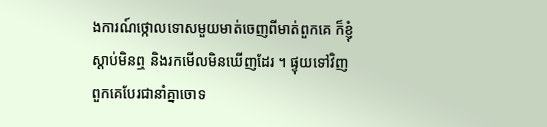ងការណ៍ថ្កោលទោសមួយមាត់ចេញពីមាត់ពួកគេ ក៏ខ្ញុំស្តាប់មិនឮ និងរកមើលមិនឃើញដែរ ។ ផ្ទុយទៅវិញ ពួកគេបែរជានាំគ្នាចោទ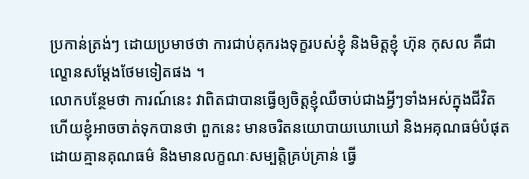ប្រកាន់ត្រង់ៗ ដោយប្រមាថថា ការជាប់គុករងទុក្ខរបស់ខ្ញុំ និងមិត្តខ្ញុំ ហ៊ុន កុសល គឺជាល្ខោនសម្តែងថែមទៀតផង ។
លោកបន្ថែមថា ការណ៍នេះ វាពិតជាបានធ្វើឲ្យចិត្តខ្ញុំឈឺចាប់ជាងអ្វីៗទាំងអស់ក្នុងជីវិត ហើយខ្ញុំអាចចាត់ទុកបានថា ពួកនេះ មានចរិតនយោបាយឃោឃៅ និងអគុណធម៌បំផុត ដោយគ្មានគុណធម៌ និងមានលក្ខណៈសម្បត្តិគ្រប់គ្រាន់ ធ្វើ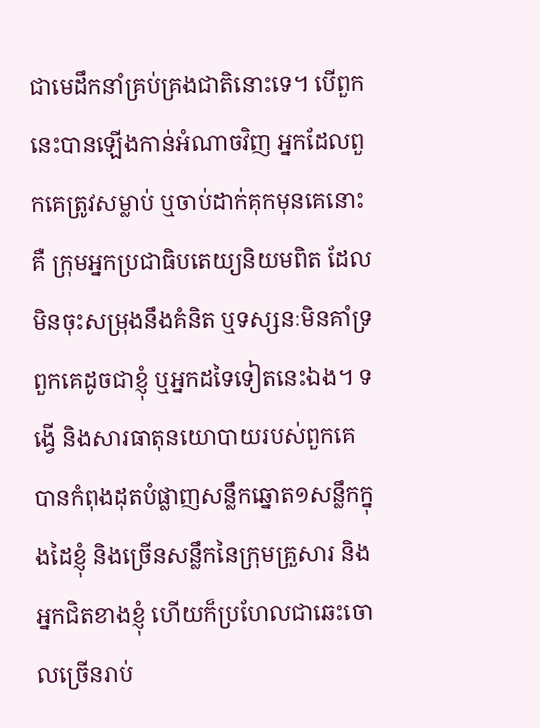ជាមេដឹកនាំគ្រប់គ្រងជាតិនោះទេ។ បើពួកនេះបានឡើងកាន់អំណាចវិញ អ្នកដែលពួកគេត្រូវសម្លាប់ ឬចាប់ដាក់គុកមុនគេនោះគឺ ក្រុមអ្នកប្រជាធិបតេយ្យនិយមពិត ដែលមិនចុះសម្រុងនឹងគំនិត ឬទស្សនៈមិនគាំទ្រពួកគេដូចជាខ្ញុំ ឬអ្នកដទៃទៀតនេះឯង។ ទង្វើ និងសារធាតុនយោបាយរបស់ពួកគេ បានកំពុងដុតបំផ្លាញសន្លឹកឆ្នោត១សន្លឹកក្នុងដៃខ្ញុំ និងច្រើនសន្លឹកនៃក្រុមគ្រួសារ និងអ្នកជិតខាងខ្ញុំ ហើយក៏ប្រហែលជាឆេះចោលច្រើនរាប់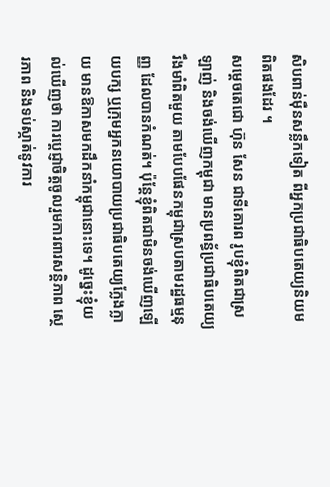សិបពាន់ម៉ឺនសន្លឹកទៀត ពីអ្នកប្រជាធិបតេយ្យនិយមពិតផងដែរ ។
សម្តេចតេជោ ហ៊ុន សែន ជាទីគោរព រូបខ្ញុំពិតជាស្រឡាញ់ និងចង់ឃើញកម្ពុជា មានប្រពន្ធ័ប្រជាធិបតេយ្យរឹងមាំពិតមួយ តាមបែបផែនកម្ពុជាស្របតាមរដ្ឋធម្មនុញ្ញ ដែលបានកំណត់។ ប៉ុន្តែខ្ញុំពិតជាមិនចង់ឃើញឡើយបក្ស ឬក្រុមអ្នកនយោបាយប្រជាធិបតេយ្យក្លែងក្លាយ មានឱកាសមកដឹកនាំកម្ពុជានោះទេ។ ដូច្នេះខ្ញុំយល់ឃើញថា ការប្តេជ្ញាចិត្តចូលរួមការពារសន្តិភាព ស្ថេរភាព និងទប់ស្កាត់នូវការ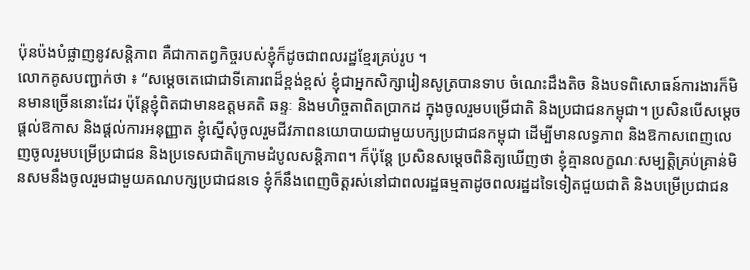ប៉ុនប៉ងបំផ្លាញនូវសន្តិភាព គឺជាកាតព្វកិច្ចរបស់ខ្ញុំក៏ដូចជាពលរដ្ឋខ្មែរគ្រប់រូប ។
លោកគូសបញ្ជាក់ថា ៖ “សម្តេចតេជោជាទីគោរពដ៏ខ្ពង់ខ្ពស់ ខ្ញុំជាអ្នកសិក្សារៀនសូត្របានទាប ចំណេះដឹងតិច និងបទពិសោធន៍ការងារក៏មិនមានច្រើននោះដែរ ប៉ុន្តែខ្ញុំពិតជាមានឧត្តមគតិ ឆន្ទៈ និងមហិច្ចតាពិតប្រាកដ ក្នុងចូលរួមបម្រើជាតិ និងប្រជាជនកម្ពុជា។ ប្រសិនបើសម្តេចផ្តល់ឱកាស និងផ្តល់ការអនុញ្ញាត ខ្ញុំស្នើសុំចូលរួមជីវភាពនយោបាយជាមួយបក្សប្រជាជនកម្ពុជា ដើម្បីមានលទ្ធភាព និងឱកាសពេញលេញចូលរួមបម្រើប្រជាជន និងប្រទេសជាតិក្រោមដំបូលសន្តិភាព។ ក៏ប៉ុន្តែ ប្រសិនសម្តេចពិនិត្យឃើញថា ខ្ញុំគ្មានលក្ខណៈសម្បត្តិគ្រប់គ្រាន់មិនសមនឹងចូលរួមជាមួយគណបក្សប្រជាជនទេ ខ្ញុំក៏នឹងពេញចិត្តរស់នៅជាពលរដ្ឋធម្មតាដូចពលរដ្ឋដទៃទៀតជួយជាតិ និងបម្រើប្រជាជន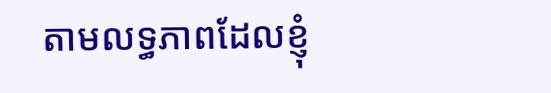តាមលទ្ធភាពដែលខ្ញុំ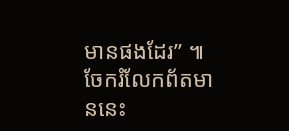មានផងដែរ” ៕
ចែករំលែកព័តមាននេះ